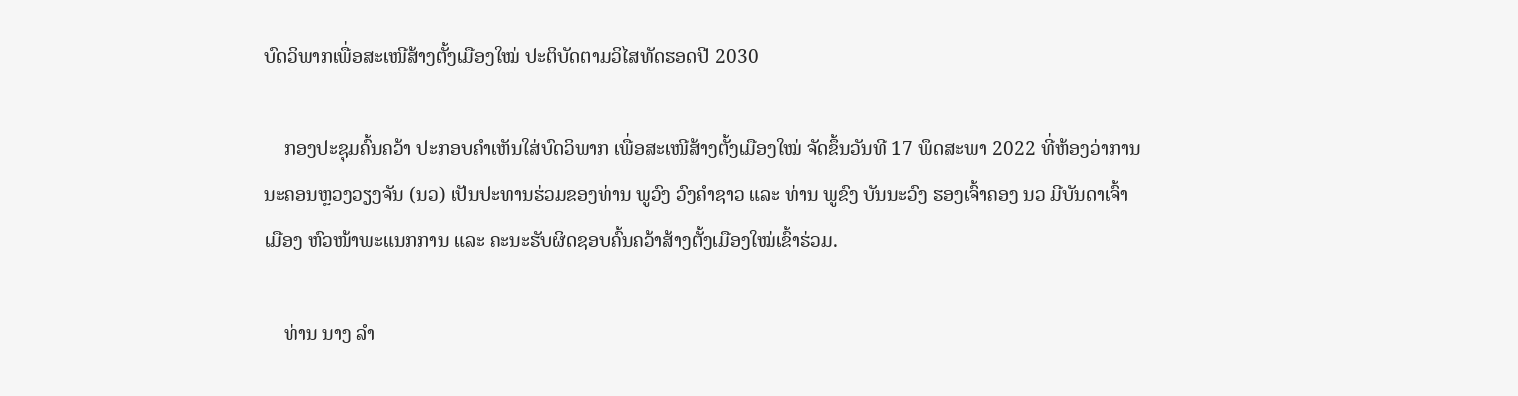ບົດວິພາກເພື່ອສະເໜີສ້າງຕັ້ງເມືອງໃໝ່ ປະຕິບັດຕາມວິໄສທັດຮອດປີ 2030

    ກອງປະຊຸມຄົ້ນຄວ້າ ປະກອບຄໍາເຫັນໃສ່ບົດວິພາກ ເພື່ອສະເໜີສ້າງຕັ້ງເມືອງໃໝ່ ຈັດຂຶ້ນວັນທີ 17 ພຶດສະພາ 2022 ທີ່ຫ້ອງວ່າການນະຄອນຫຼວງວຽງຈັນ (ນວ) ເປັນປະທານຮ່ວມຂອງທ່ານ ພູວົງ ວົງຄໍາຊາວ ແລະ ທ່ານ ພູຂົງ ບັນນະວົງ ຮອງເຈົ້າຄອງ ນວ ມີບັນດາເຈົ້າເມືອງ ຫົວໜ້າພະແນກການ ແລະ ຄະນະຮັບຜິດຊອບຄົ້ນຄວ້າສ້າງຕັ້ງເມືອງໃໝ່ເຂົ້າຮ່ວມ.

    ທ່ານ ນາງ ລໍາ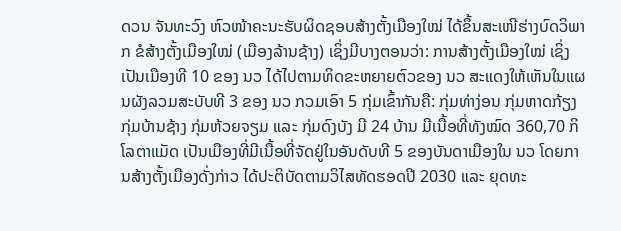ດວນ ຈັນທະວົງ ຫົວໜ້າຄະນະຮັບຜິດຊອບສ້າງຕັ້ງເມືອງໃໝ່ ໄດ້ຂຶ້ນສະເໜີຮ່າງບົດວິພາກ ຂໍສ້າງຕັ້ງເມືອງໃໝ່ (ເມືອງລ້ານຊ້າງ) ເຊິ່ງມີບາງຕອນວ່າ: ການສ້າງຕັ້ງເມືອງໃໝ່ ເຊິ່ງເປັນເມືອງທີ 10 ຂອງ ນວ ໄດ້ໄປຕາມທິດຂະຫຍາຍຕົວຂອງ ນວ ສະແດງໃຫ້ເຫັນໃນແຜນຜັງລວມສະບັບທີ 3 ຂອງ ນວ ກວມເອົາ 5 ກຸ່ມເຂົ້າກັນຄື: ກຸ່ມທ່າງ່ອນ ກຸ່ມຫາດກ້ຽງ ກຸ່ມບ້ານຊ້າງ ກຸ່ມຫ້ວຍຈຽມ ແລະ ກຸ່ມດົງບັງ ມີ 24 ບ້ານ ມີເນື້ອທີ່ທັງໝົດ 360,70 ກິໂລຕາແມັດ ເປັນເມືອງທີ່ມີເນື້ອທີ່ຈັດຢູ່ໃນອັນດັບທີ 5 ຂອງບັນດາເມືອງໃນ ນວ ໂດຍການສ້າງຕັ້ງເມືອງດັ່ງກ່າວ ໄດ້ປະຕິບັດຕາມວິໄສທັດຮອດປີ 2030 ແລະ ຍຸດທະ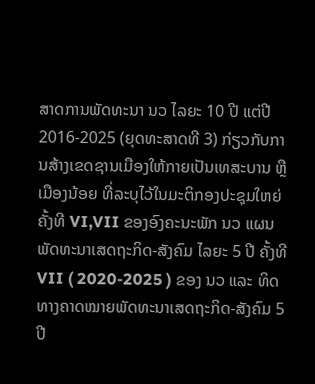ສາດການພັດທະນາ ນວ ໄລຍະ 10 ປີ ແຕ່ປີ 2016-2025 (ຍຸດທະສາດທີ 3) ກ່ຽວກັບການສ້າງເຂດຊານເມືອງໃຫ້ກາຍເປັນເທສະບານ ຫຼື ເມືອງນ້ອຍ ທີ່ລະບຸໄວ້ໃນມະຕິກອງປະຊຸມໃຫຍ່ຄັ້ງທີ VI,VII ຂອງອົງຄະນະພັກ ນວ ແຜນພັດທະນາເສດຖະກິດ-ສັງຄົມ ໄລຍະ 5 ປີ ຄັ້ງທີ VII ( 2020-2025 ) ຂອງ ນວ ແລະ ທິດທາງຄາດໝາຍພັດທະນາເສດຖະກິດ-ສັງຄົມ 5 ປີ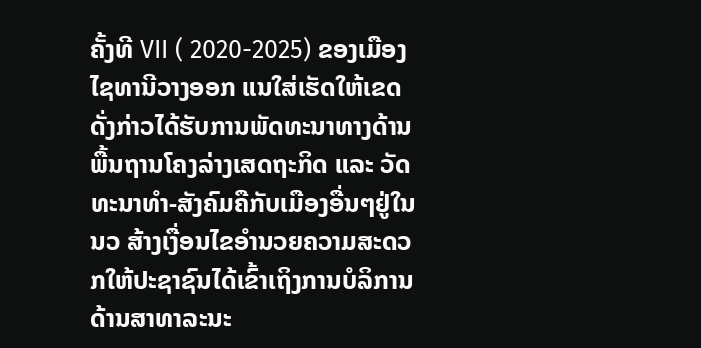ຄັ້ງທີ VII ( 2020-2025) ຂອງເມືອງໄຊທານີວາງອອກ ແນໃສ່ເຮັດໃຫ້ເຂດດັ່ງກ່າວໄດ້ຮັບການພັດທະນາທາງດ້ານພື້ນຖານໂຄງລ່າງເສດຖະກິດ ແລະ ວັດທະນາທໍາ-ສັງຄົມຄືກັບເມືອງອື່ນໆຢູ່ໃນ ນວ ສ້າງເງື່ອນໄຂອໍານວຍຄວາມສະດວກໃຫ້ປະຊາຊົນໄດ້ເຂົ້າເຖິງການບໍລິການດ້ານສາທາລະນະ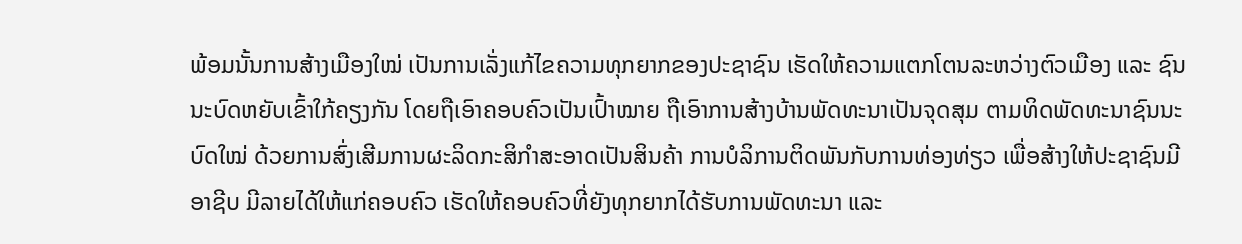ພ້ອມນັ້ນການສ້າງເມືອງໃໝ່ ເປັນການເລັ່ງແກ້ໄຂຄວາມທຸກຍາກຂອງປະຊາຊົນ ເຮັດໃຫ້ຄວາມແຕກໂຕນລະຫວ່າງຕົວເມືອງ ແລະ ຊົນນະບົດຫຍັບເຂົ້າໃກ້ຄຽງກັນ ໂດຍຖືເອົາຄອບຄົວເປັນເປົ້າໝາຍ ຖືເອົາການສ້າງບ້ານພັດທະນາເປັນຈຸດສຸມ ຕາມທິດພັດທະນາຊົນນະບົດໃໝ່ ດ້ວຍການສົ່ງເສີມການຜະລິດກະສິກຳສະອາດເປັນສິນຄ້າ ການບໍລິການຕິດພັນກັບການທ່ອງທ່ຽວ ເພື່ອສ້າງໃຫ້ປະຊາຊົນມີອາຊີບ ມີລາຍໄດ້ໃຫ້ແກ່ຄອບຄົວ ເຮັດໃຫ້ຄອບຄົວທີ່ຍັງທຸກຍາກໄດ້ຮັບການພັດທະນາ ແລະ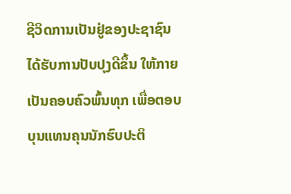ຊີວິດການເປັນຢູ່ຂອງປະຊາຊົນໄດ້ຮັບການປັບປຸງດີຂຶ້ນ ໃຫ້ກາຍເປັນຄອບຄົວພົ້ນທຸກ ເພື່ອຕອບບຸນແທນຄຸນນັກຮົບປະຕິ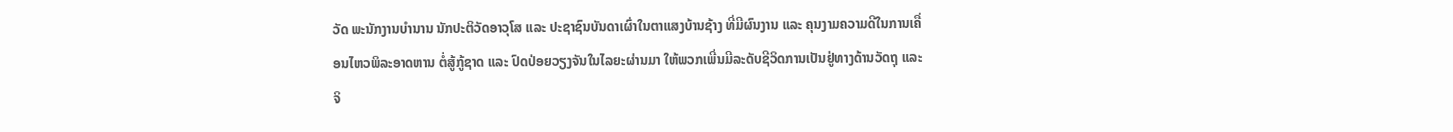ວັດ ພະນັກງານບໍານານ ນັກປະຕິວັດອາວຸໂສ ແລະ ປະຊາຊົນບັນດາເຜົ່າໃນຕາແສງບ້ານຊ້າງ ທີ່ມີຜົນງານ ແລະ ຄຸນງາມຄວາມດີໃນການເຄື່ອນໄຫວພິລະອາດຫານ ຕໍ່ສູ້ກູ້ຊາດ ແລະ ປົດປ່ອຍວຽງຈັນໃນໄລຍະຜ່ານມາ ໃຫ້ພວກເພີ່ນມີລະດັບຊີວິດການເປັນຢູ່ທາງດ້ານວັດຖຸ ແລະ ຈິ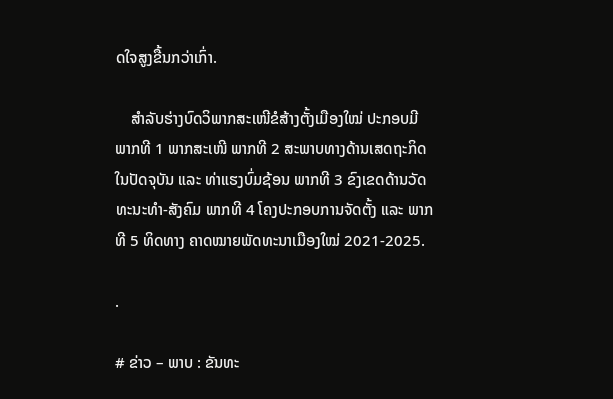ດໃຈສູງຂື້ນກວ່າເກົ່າ.

    ສໍາລັບຮ່າງບົດວິພາກສະເໜີຂໍສ້າງຕັ້ງເມືອງໃໝ່ ປະກອບມີ ພາກທີ 1 ພາກສະເໜີ ພາກທີ 2 ສະພາບທາງດ້ານເສດຖະກິດໃນປັດຈຸບັນ ແລະ ທ່າແຮງບົ່ມຊ້ອນ ພາກທີ 3 ຂົງເຂດດ້ານວັດທະນະທໍາ-ສັງຄົມ ພາກທີ 4 ໂຄງປະກອບການຈັດຕັ້ງ ແລະ ພາກທີ 5 ທິດທາງ ຄາດໝາຍພັດທະນາເມືອງໃໝ່ 2021-2025.

.

# ຂ່າວ – ພາບ : ຂັນທະ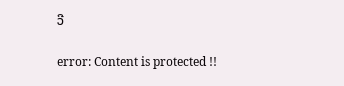ວີ

error: Content is protected !!